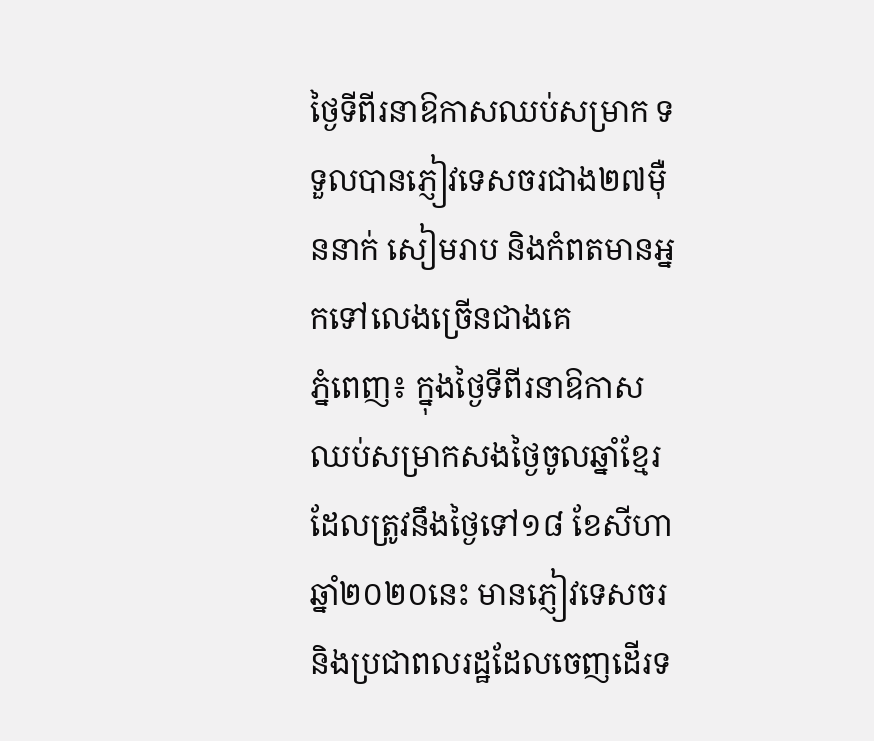ថ្ងៃទីពីរនាឱកាសឈប់សម្រាក ទទួលបានភ្ញៀវទេសចរជាង២៧ម៉ឺននាក់ សៀមរាប និងកំពតមានអ្នកទៅលេងច្រើនជាងគេ
ភ្នំពេញ៖ ក្នុងថ្ងៃទីពីរនាឱកាសឈប់សម្រាកសងថ្ងៃចូលឆ្នាំខ្មែរ ដែលត្រូវនឹងថ្ងៃទៅ១៨ ខែសីហា ឆ្នាំ២០២០នេះ មានភ្ញៀវទេសចរ និងប្រជាពលរដ្ឋដែលចេញដើរទ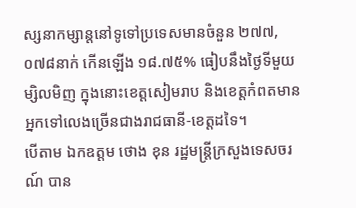ស្សនាកម្សាន្តនៅទូទៅប្រទេសមានចំនួន ២៧៧,០៧៨នាក់ កើនឡើង ១៨.៧៥% ធៀបនឹងថ្ងៃទីមួយម្សិលមិញ ក្នុងនោះខេត្តសៀមរាប និងខេត្តកំពតមានអ្នកទៅលេងច្រើនជាងរាជធានី-ខេត្តដទៃ។
បើតាម ឯកឧត្តម ថោង ខុន រដ្ឋមន្ត្រីក្រសួងទេសចរណ៍ បាន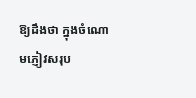ឱ្យដឹងថា ក្នុងចំណោមភ្ញៀវសរុប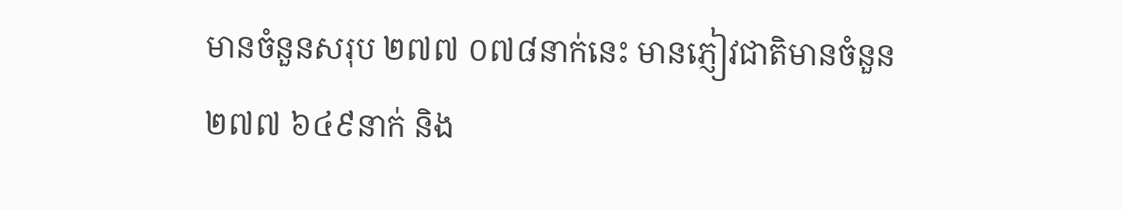មានចំនួនសរុប ២៧៧ ០៧៨នាក់នេះ មានភ្ញៀវជាតិមានចំនួន ២៧៧ ៦៤៩នាក់ និង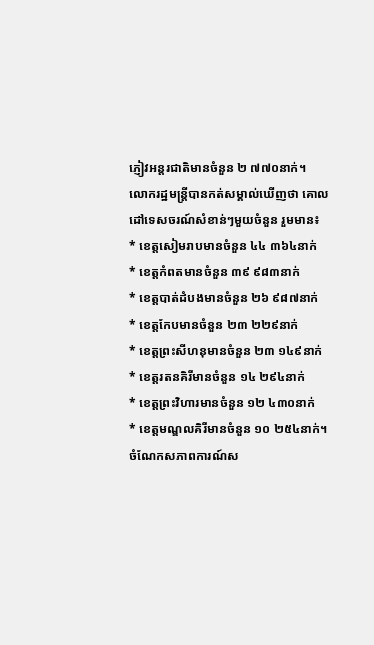ភ្ញៀវអន្តរជាតិមានចំនួន ២ ៧៧០នាក់។
លោករដ្ឋមន្ត្រីបានកត់សម្គាល់ឃើញថា គោលដៅទេសចរណ៍សំខាន់ៗមួយចំនួន រួមមាន៖
* ខេត្តសៀមរាបមានចំនួន ៤៤ ៣៦៤នាក់
* ខេត្តកំពតមានចំនួន ៣៩ ៩៨៣នាក់
* ខេត្តបាត់ដំបងមានចំនួន ២៦ ៩៨៧នាក់
* ខេត្តកែបមានចំនួន ២៣ ២២៩នាក់
* ខេត្តព្រះសីហនុមានចំនួន ២៣ ១៤៩នាក់
* ខេត្តរតនគិរីមានចំនួន ១៤ ២៩៤នាក់
* ខេត្តព្រះវិហារមានចំនួន ១២ ៤៣០នាក់
* ខេត្តមណ្ឌលគិរីមានចំនួន ១០ ២៥៤នាក់។
ចំណែកសភាពការណ៍ស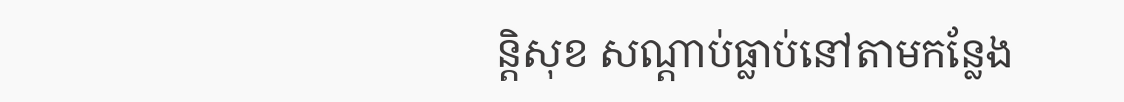ន្តិសុខ សណ្ដាប់ធ្លាប់នៅតាមកន្លែង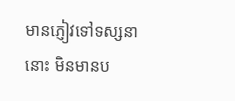មានភ្ញៀវទៅទស្សនានោះ មិនមានប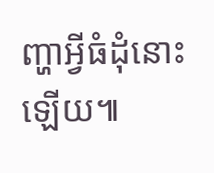ញ្ហាអ្វីធំដុំនោះឡើយ៕